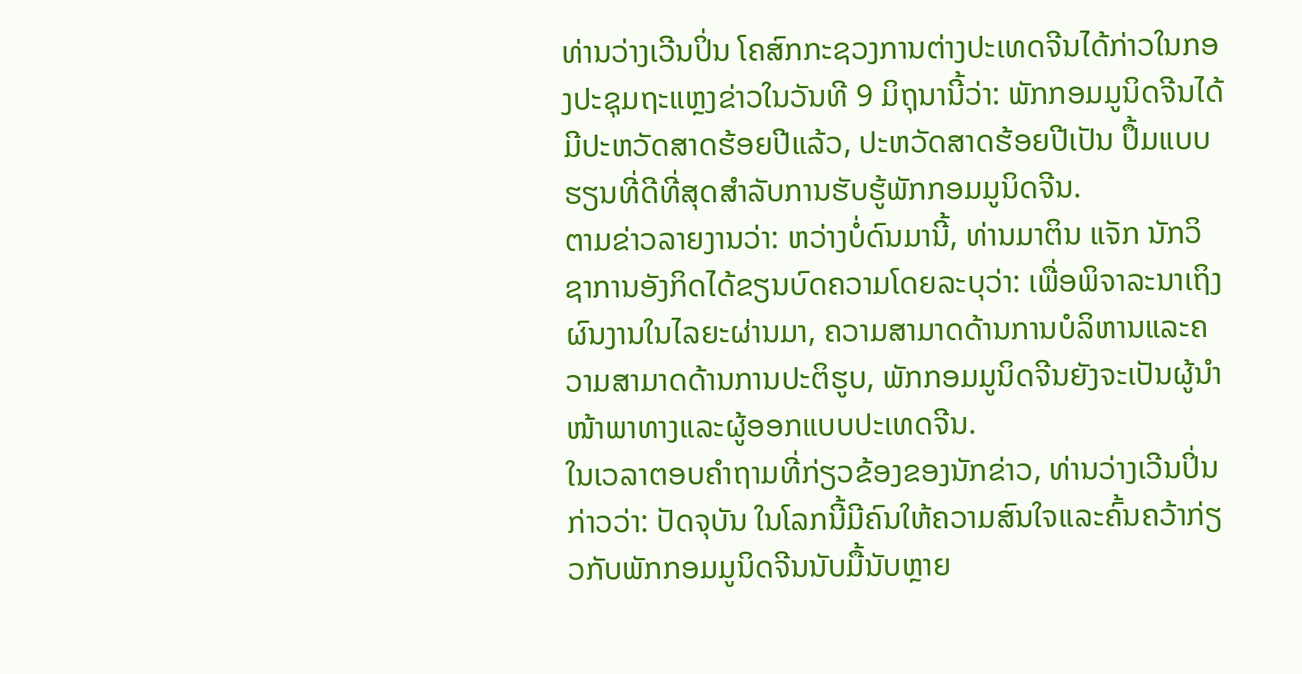ທ່ານວ່າງເວີນປິ່ນ ໂຄສົກກະຊວງການຕ່າງປະເທດຈີນໄດ້ກ່າວໃນກອງປະຊຸມຖະແຫຼງຂ່າວໃນວັນທີ 9 ມິຖຸນານີ້ວ່າ: ພັກກອມມູນິດຈີນໄດ້ມີປະຫວັດສາດຮ້ອຍປີແລ້ວ, ປະຫວັດສາດຮ້ອຍປີເປັນ ປຶ້ມແບບຮຽນທີ່ດີທີ່ສຸດສຳລັບການຮັບຮູ້ພັກກອມມູນິດຈີນ.
ຕາມຂ່າວລາຍງານວ່າ: ຫວ່າງບໍ່ດົນມານີ້, ທ່ານມາຕິນ ແຈັກ ນັກວິຊາການອັງກິດໄດ້ຂຽນບົດຄວາມໂດຍລະບຸວ່າ: ເພື່ອພິຈາລະນາເຖິງຜົນງານໃນໄລຍະຜ່ານມາ, ຄວາມສາມາດດ້ານການບໍລິຫານແລະຄວາມສາມາດດ້ານການປະຕິຮູບ, ພັກກອມມູນິດຈີນຍັງຈະເປັນຜູ້ນຳໜ້າພາທາງແລະຜູ້ອອກແບບປະເທດຈີນ.
ໃນເວລາຕອບຄຳຖາມທີ່ກ່ຽວຂ້ອງຂອງນັກຂ່າວ, ທ່ານວ່າງເວີນປິ່ນກ່າວວ່າ: ປັດຈຸບັນ ໃນໂລກນີ້ມີຄົນໃຫ້ຄວາມສົນໃຈແລະຄົ້ນຄວ້າກ່ຽວກັບພັກກອມມູນິດຈີນນັບມື້ນັບຫຼາຍ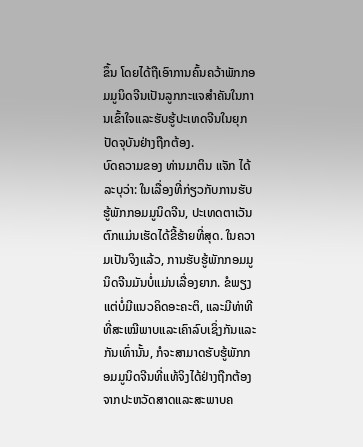ຂຶ້ນ ໂດຍໄດ້ຖືເອົາການຄົ້ນຄວ້າພັກກອມມູນິດຈີນເປັນລູກກະແຈສຳຄັນໃນການເຂົ້າໃຈແລະຮັບຮູ້ປະເທດຈີນໃນຍຸກປັດຈຸບັນຢ່າງຖືກຕ້ອງ.
ບົດຄວາມຂອງ ທ່ານມາຕິນ ແຈັກ ໄດ້ລະບຸວ່າ: ໃນເລື່ອງທີ່ກ່ຽວກັບການຮັບຮູ້ພັກກອມມູນິດຈີນ, ປະເທດຕາເວັນຕົກແມ່ນເຮັດໄດ້ຂີ້ຮ້າຍທີ່ສຸດ. ໃນຄວາມເປັນຈິງແລ້ວ, ການຮັບຮູ້ພັກກອມມູນິດຈີນມັນບໍ່ແມ່ນເລື່ອງຍາກ. ຂໍພຽງແຕ່ບໍ່ມີແນວຄິດອະຄະຕິ, ແລະມີທ່າທີທີ່ສະເໝີພາບແລະເຄົາລົບເຊິ່ງກັນແລະກັນເທົ່ານັ້ນ, ກໍຈະສາມາດຮັບຮູ້ພັກກອມມູນິດຈີນທີ່ແທ້ຈິງໄດ້ຢ່າງຖືກຕ້ອງຈາກປະຫວັດສາດແລະສະພາບຄ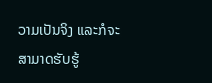ວາມເປັນຈິງ ແລະກໍຈະສາມາດຮັບຮູ້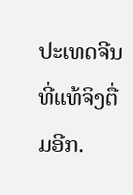ປະເທດຈີນທີ່ແທ້ຈິງຕື່ມອີກ.